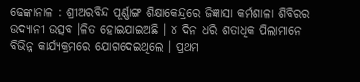ଢେଙ୍କାନାଳ : ଶ୍ରୀଅରବିନ୍ଦ ପୂର୍ଣ୍ଣାଙ୍ଗ ଶିକ୍ଷାକେନ୍ଦ୍ରରେ ଜିଜ୍ଞାସା କର୍ମଶାଳା ଶିବିରର ଉଦ୍ଯାନୀ ଉତ୍ସବ ।ଳିତ ହୋଇଯାଇଅଛି । ୪ ଦିନ ଧରି ଶତାଧିକ ପିଲାମାନେ ବିଭିନ୍ନ କାର୍ଯ୍ୟକ୍ରମରେ ଯୋଗଦେଇଥିଲେ । ପ୍ରଥମ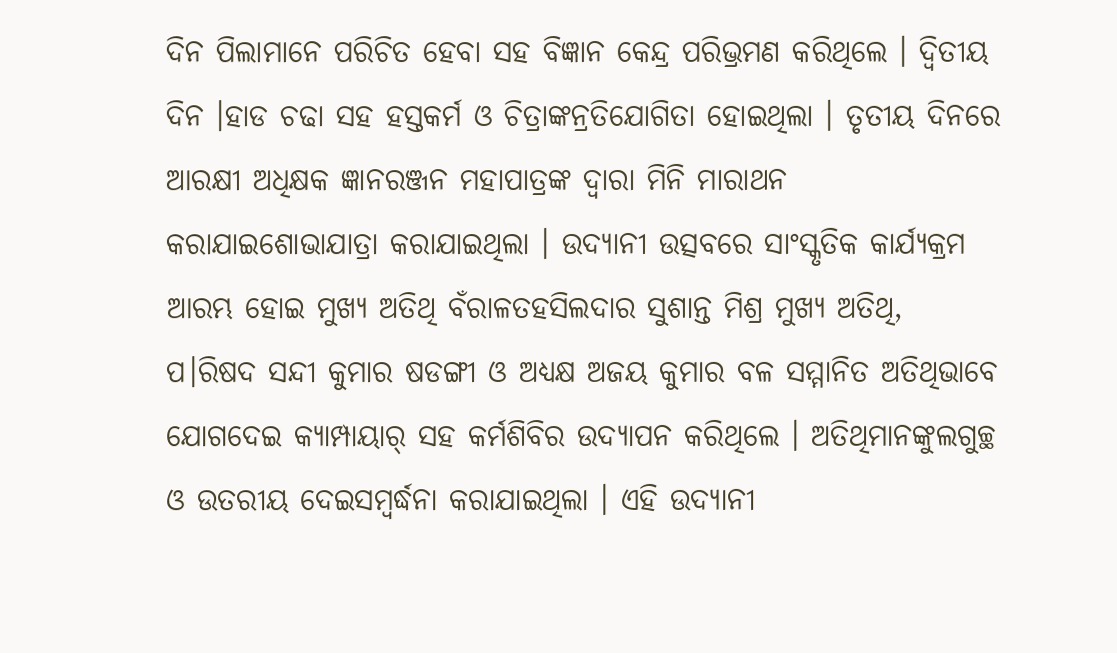ଦିନ ପିଲାମାନେ ପରିଚିତ ହେବା ସହ ବିଜ୍ଞାନ କେନ୍ଦ୍ର ପରିଭ୍ରମଣ କରିଥିଲେ । ଦ୍ୱିତୀୟ ଦିନ ।ହାଡ ଚଢା ସହ ହସ୍ତକର୍ମ ଓ ଚିତ୍ରାଙ୍କନ୍ରତିଯୋଗିତା ହୋଇଥିଲା । ତୃତୀୟ ଦିନରେ ଆରକ୍ଷୀ ଅଧିକ୍ଷକ ଜ୍ଞାନରଞ୍ଜନ ମହାପାତ୍ରଙ୍କ ଦ୍ୱାରା ମିନି ମାରାଥନ କରାଯାଇଶୋଭାଯାତ୍ରା କରାଯାଇଥିଲା । ଉଦ୍ଯାନୀ ଉତ୍ସବରେ ସାଂସ୍କୃତିକ କାର୍ଯ୍ୟକ୍ରମ ଆରମ୍ଭ ହୋଇ ମୁଖ୍ୟ ଅତିଥି ବଁରାଳତହସିଲଦାର ସୁଶାନ୍ତ ମିଶ୍ର ମୁଖ୍ୟ ଅତିଥି, ପ।ରିଷଦ ସନ୍ଦୀ କୁମାର ଷଡଙ୍ଗୀ ଓ ଅଧ୍ୟକ୍ଷ ଅଜୟ କୁମାର ବଳ ସମ୍ମାନିତ ଅତିଥିଭାବେ ଯୋଗଦେଇ କ୍ୟାମ୍ପାୟାର୍ ସହ କର୍ମଶିବିର ଉଦ୍ଯାପନ କରିଥିଲେ । ଅତିଥିମାନଙ୍କୁଲଗୁଚ୍ଛ ଓ ଉତରୀୟ ଦେଇସମ୍ବର୍ଦ୍ଧନା କରାଯାଇଥିଲା । ଏହି ଉଦ୍ଯାନୀ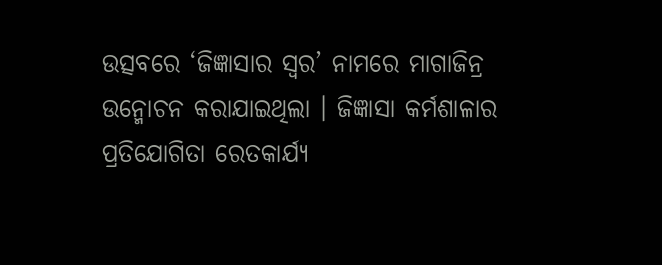ଉତ୍ସବରେ ‘ଜିଜ୍ଞାସାର ସ୍ୱର’ ନାମରେ ମାଗାଜିନ୍ର ଉନ୍ମୋଚନ କରାଯାଇଥିଲା । ଜିଜ୍ଞାସା କର୍ମଶାଳାର ପ୍ରତିଯୋଗିତା ରେତକାର୍ଯ୍ୟ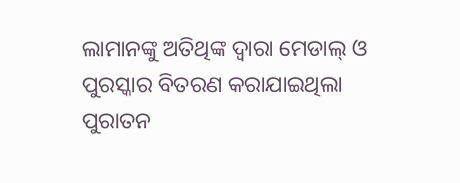ଲାମାନଙ୍କୁ ଅତିଥିଙ୍କ ଦ୍ୱାରା ମେଡାଲ୍ ଓ ପୁରସ୍କାର ବିତରଣ କରାଯାଇଥିଲା ପୁରାତନ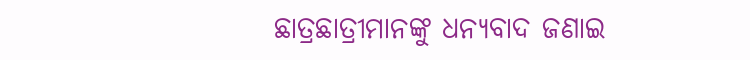ଛାତ୍ରଛାତ୍ରୀମାନଙ୍କୁ ଧନ୍ୟବାଦ ଜଣାଇ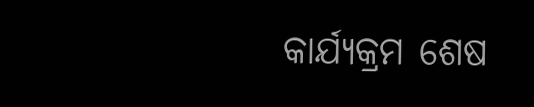କାର୍ଯ୍ୟକ୍ରମ ଶେଷ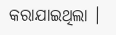କରାଯାଇଥିଲା ।